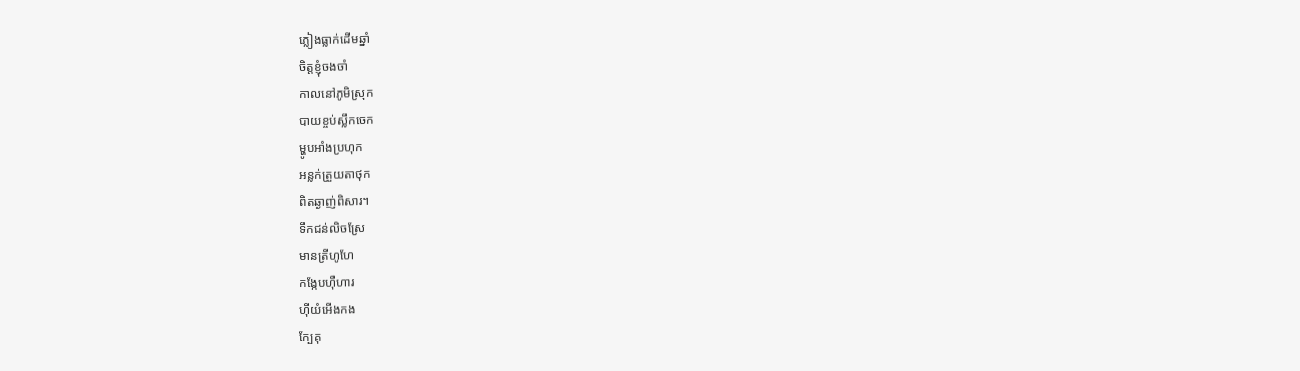ភ្លៀងធ្លាក់ដើមឆ្នាំ
ចិត្តខ្ញុំចងចាំ
កាលនៅភូមិស្រុក
បាយខ្ចប់ស្លឹកចេក
ម្ហូបអាំងប្រហុក
អន្លក់ត្រួយតាថុក
ពិតឆ្ងាញ់ពិសារ។
ទឹកជន់លិចស្រែ
មានត្រីហូហែ
កង្កែបហ៊ឺហារ
ហ៊ីយំអើងកង
ក្បែគុ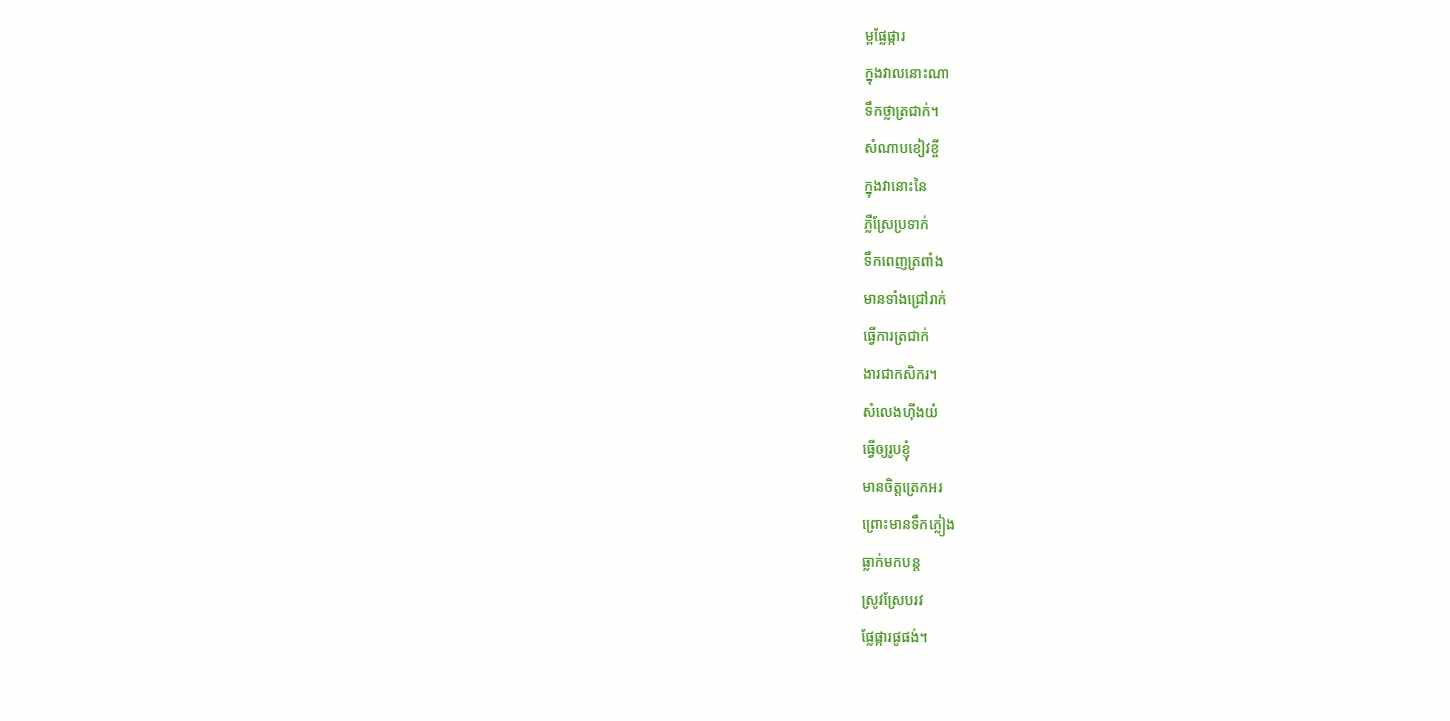ម្ពផ្លែផ្ការ
ក្នុងវាលនោះណា
ទឹកថ្លាត្រជាក់។
សំណាបខៀវខ្ចី
ក្នុងវានោះនៃ
ភ្លឺស្រែប្រទាក់
ទឹកពេញត្រពាំង
មានទាំងជ្រៅរាក់
ធ្វើការត្រជាក់
ងារជាកសិករ។
សំលេងហ៊ីងយំ
ធ្វើឲ្យរូបខ្ញុំ
មានចិត្តត្រេកអរ
ព្រោះមានទឹកភ្លៀង
ធ្លាក់មកបន្ត
ស្រូវស្រែបរវ
ផ្លែផ្ការផូផង់។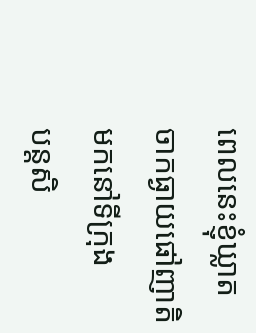ពេលនេះខ្ញុំឃ្លាត
ចាកធ្ងាយផៅញាតិ
មកនៅទីក្រុង
បន្តសិ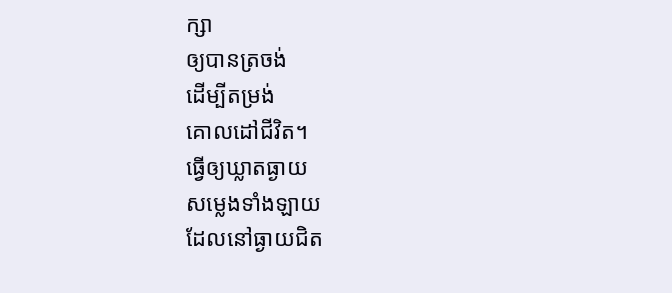ក្សា
ឲ្យបានត្រចង់
ដើម្បីតម្រង់
គោលដៅជីវិត។
ធ្វើឲ្យឃ្លាតធ្ងាយ
សម្លេងទាំងឡាយ
ដែលនៅធ្ងាយជិត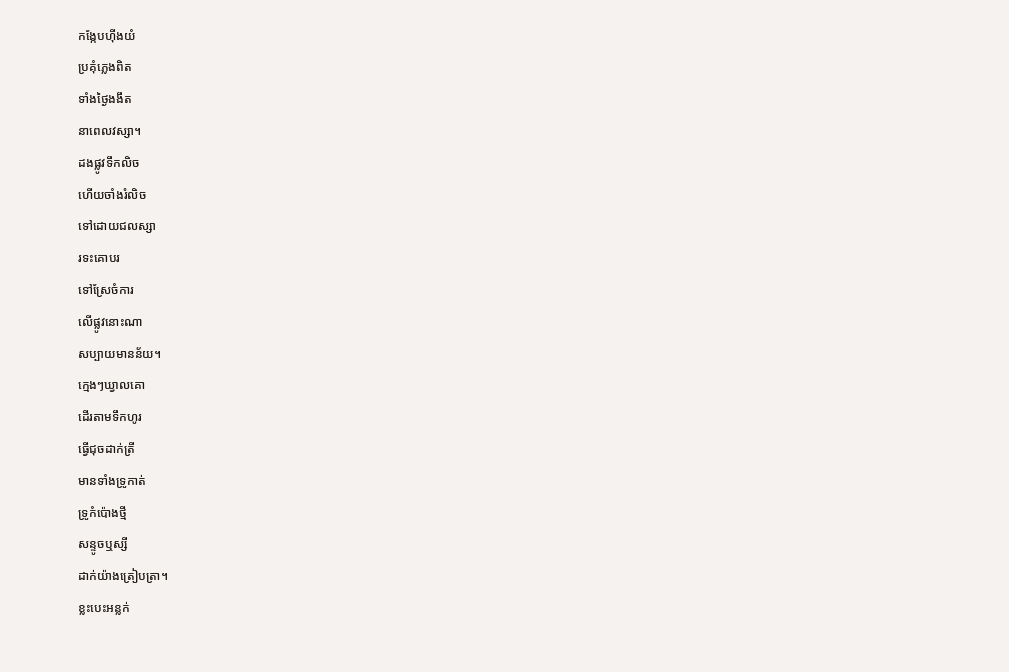កង្កែបហ៊ីងយំ
ប្រគុំភ្លេងពិត
ទាំងថ្ងៃងងឹត
នាពេលវស្សា។
ដងផ្លូវទឹកលិច
ហើយចាំងរំលិច
ទៅដោយជលស្សា
រទះគោបរ
ទៅស្រែចំការ
លើផ្លូវនោះណា
សប្បាយមានន័យ។
ក្មេងៗឃ្វាលគោ
ដើរតាមទឹកហូរ
ធ្វើជុចដាក់ត្រី
មានទាំងទ្រូកាត់
ទ្រូកំប៉ោងថ្មី
សន្ទូចឬស្សី
ដាក់យ៉ាងត្រៀបត្រា។
ខ្លះបេះអន្លក់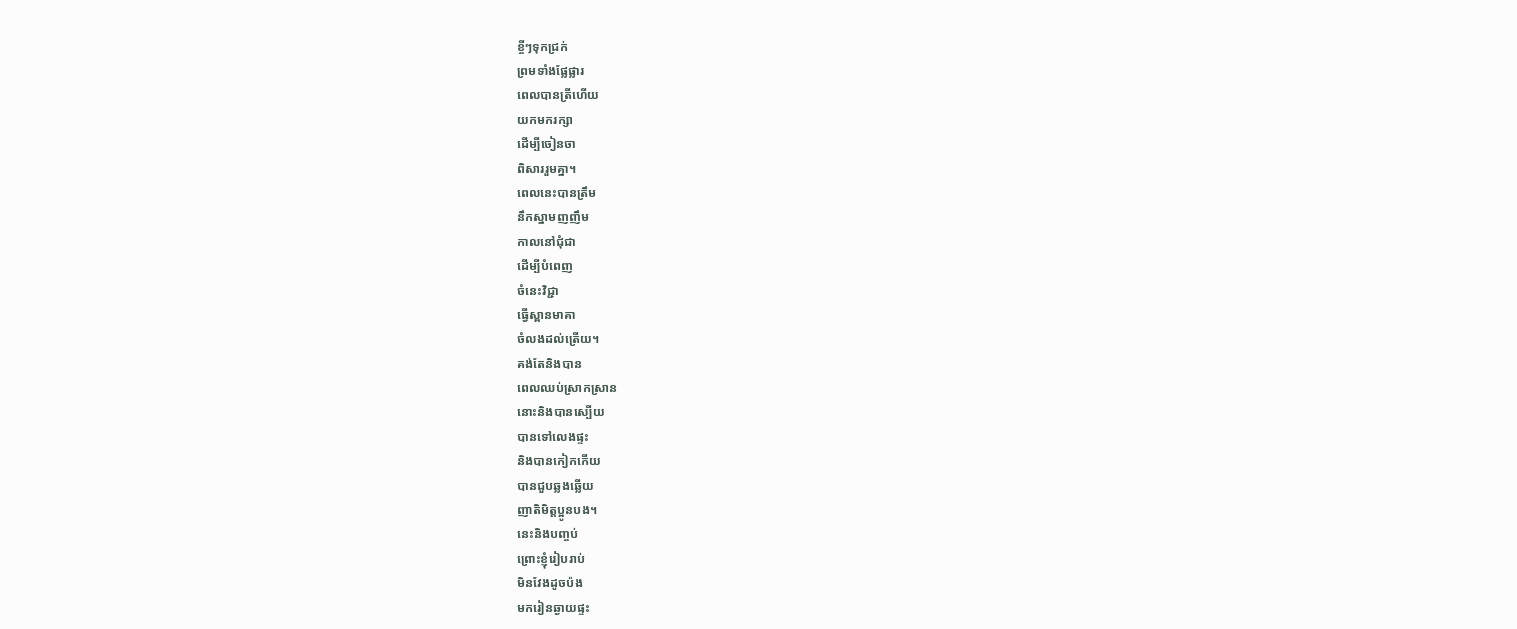ខ្ចីៗទុកជ្រក់
ព្រមទាំងផ្លែផ្លារ
ពេលបានត្រីហើយ
យកមករក្សា
ដើម្បីចៀនចា
ពិសាររួមគ្នា។
ពេលនេះបានត្រឹម
នឹកស្នាមញញឹម
កាលនៅជុំជា
ដើម្បីបំពេញ
ចំនេះវិជ្ជា
ធ្វើស្ពានមាគា
ចំលងដល់ត្រើយ។
គង់តែនិងបាន
ពេលឈប់ស្រាកស្រាន
នោះនិងបានស្បើយ
បានទៅលេងផ្ទះ
និងបានកៀកកើយ
បានជួបឆ្លងឆ្លើយ
ញាតិមិត្តប្អូនបង។
នេះនិងបញ្ចប់
ព្រោះខ្ញុំរៀបរាប់
មិនវែងដូចប៉ង
មករៀនឆ្ងាយផ្ទះ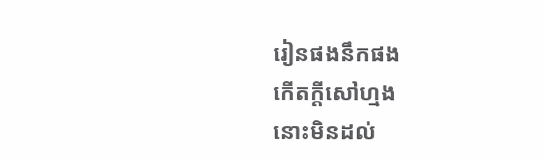រៀនផងនឹកផង
កើតក្ដីសៅហ្មង
នោះមិនដល់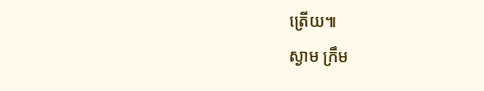ត្រើយ៕
ស្ងាម ក្រឹម